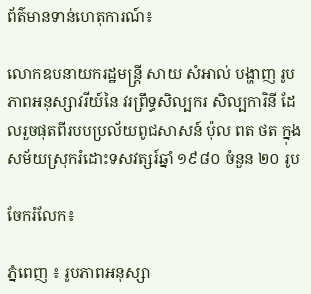ព័ត៌មានទាន់ហេតុការណ៍៖

លោកឧបនាយករដ្ឋមន្ត្រី សាយ សំអាល់ បង្ហាញ រូបភាពអនុស្សាវរីយ៍នៃ វរព្រឹទ្ធសិល្បករ សិល្បការិនី ដែលរួចផុតពីរបបប្រល័យពូជសាសន៍ ប៉ុល ពត ថត ក្នុងសម័យស្រុករំដោះទសវត្សរ៍ឆ្នាំ ១៩៨០ ចំនួន ២០ រូប

ចែករំលែក៖

ភ្នំពេញ ៖ រូបភាពអនុស្សា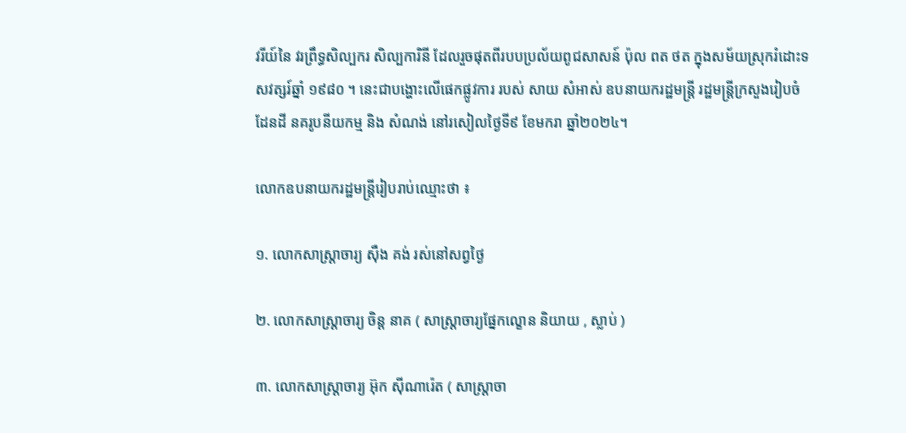វរីយ៍នៃ វរព្រឹទ្ធសិល្បករ សិល្បការិនី ដែលរួចផុតពីរបបប្រល័យពូជសាសន៍ ប៉ុល ពត ថត ក្នុងសម័យស្រុករំដោះទសវត្សរ៍ឆ្នាំ ១៩៨០ ។ នេះជាបង្ហោះលើផេកផ្លូវការ របស់ សាយ សំអាស់ ឧបនាយករដ្ឋមន្ត្រី រដ្ឋមន្ត្រីក្រសួងរៀបចំដែនដី នគរូបនីយកម្ម និង សំណង់ នៅរសៀលថ្ងៃទី៩ ខែមករា ឆ្នាំ២០២៤។

លោកឧបនាយករដ្ឋមន្ត្រីរៀបរាប់ឈ្មោះថា ៖

១. លោកសាស្ត្រាចារ្យ សុឺង គង់ រស់នៅសព្វថ្ងៃ

២. លោកសាស្ត្រាចារ្យ ចិន្ត នាគ ( សាស្ត្រាចារ្យផ្នែកល្ខោន និយាយ , ស្លាប់ )

៣. លោកសាស្ត្រាចារ្យ អ៊ុក សុីណារ៉េត ( សាស្ត្រាចា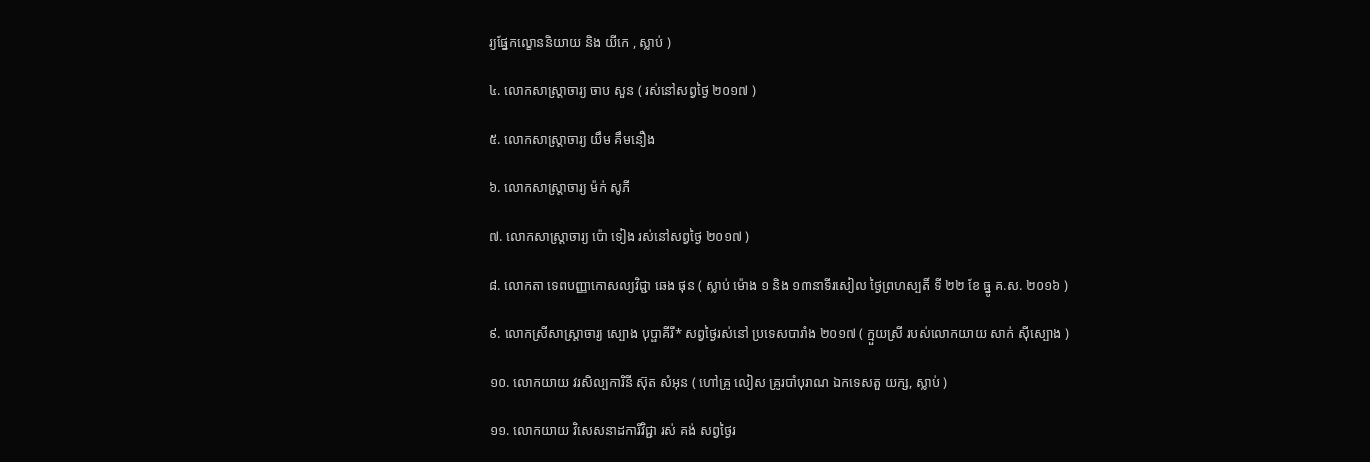រ្យផ្នែកល្ខោននិយាយ និង យីកេ , ស្លាប់ )

៤. លោកសាស្ត្រាចារ្យ ចាប សួន ( រស់នៅសព្វថ្ងៃ ២០១៧ )

៥. លោកសាស្ត្រាចារ្យ យឹម គឹមនឿង

៦. លោកសាស្ត្រាចារ្យ ម៉ក់ សូភី

៧. លោកសាស្ត្រាចារ្យ ប៉ោ ទៀង រស់នៅសព្វថ្ងៃ ២០១៧ )

៨. លោកតា ទេពបញ្ញាកោសល្យវិជ្ជា ឆេង ផុន ( ស្លាប់ ម៉ោង ១ និង ១៣នាទីរសៀល ថ្ងៃព្រហស្បតិ៍ ទី ២២ ខែ ធ្នូ គ.ស. ២០១៦ )

៩. លោកស្រីសាស្ត្រាចារ្យ ស្បោង បុប្ផាគីរី* សព្វថ្ងៃរស់នៅ ប្រទេសបារាំង ២០១៧ ( ក្មួយស្រី របស់លោកយាយ សាក់ សុីស្បោង )

១០. លោកយាយ វរសិល្បការិនី ស៊ុត សំអុន ( ហៅគ្រូ លៀស គ្រូរបាំបុរាណ ឯកទេសតួ យក្ស, ស្លាប់ )

១១. លោកយាយ វិសេសនាដការីវិជ្ជា រស់ គង់ សព្វថ្ងៃរ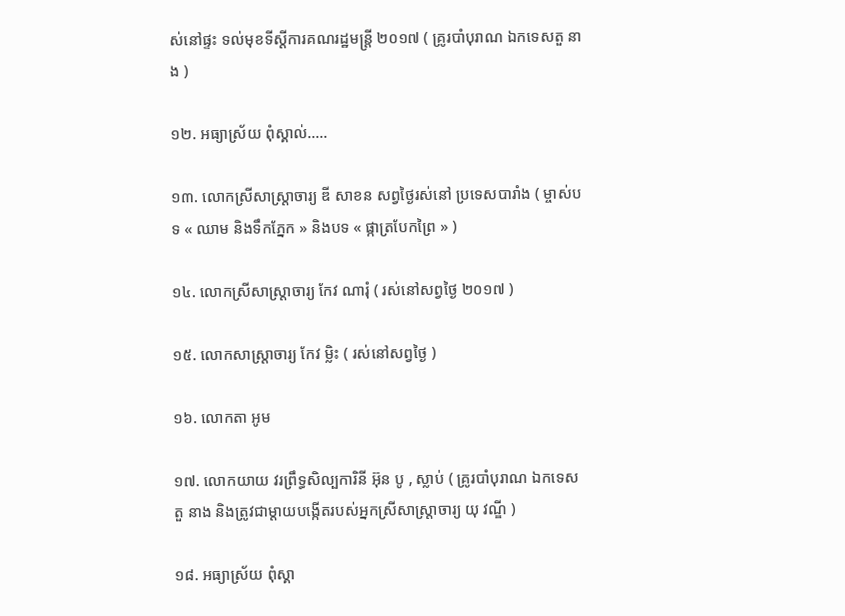ស់នៅផ្ទះ ទល់មុខទីស្តីការគណរដ្ឋមន្រ្តី ២០១៧ ( គ្រូរបាំបុរាណ ឯកទេសតួ នាង )

១២. អធ្យាស្រ័យ ពុំស្គាល់…..

១៣. លោកស្រីសាស្ត្រាចារ្យ ឌី សាខន សព្វថ្ងៃរស់នៅ ប្រទេសបារាំង ( ម្ចាស់បទ « ឈាម និងទឹកភ្នែក » និងបទ « ផ្កាត្របែកព្រៃ » )

១៤. លោកស្រីសាស្ត្រាចារ្យ កែវ ណារុំ ( រស់នៅសព្វថ្ងៃ ២០១៧ )

១៥. លោកសាស្ត្រាចារ្យ កែវ ម្លិះ ( រស់នៅសព្វថ្ងៃ )

១៦. លោកតា អូម

១៧. លោកយាយ វរព្រឹទ្ធសិល្បការិនី អ៊ុន បូ , ស្លាប់ ( គ្រូរបាំបុរាណ ឯកទេសតួ នាង និងត្រូវជាម្តាយបង្កើតរបស់អ្នកស្រីសាស្ត្រាចារ្យ យុ វណ្ឌី )

១៨. អធ្យាស្រ័យ ពុំស្គា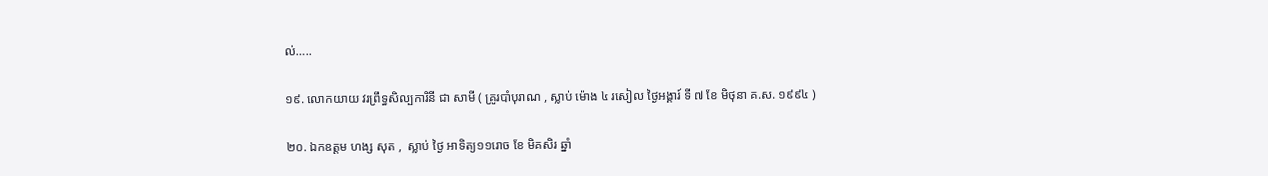ល់…..

១៩. លោកយាយ វរព្រឹទ្ធសិល្បការិនី ជា សាមី ( គ្រូរបាំបុរាណ , ស្លាប់ ម៉ោង ៤ រសៀល ថ្ងៃអង្គារ៍ ទី ៧ ខែ មិថុនា គ.ស. ១៩៩៤ )

២០. ឯកឧត្តម ហង្ស សុត ,  ស្លាប់ ថ្ងៃ អាទិត្យ១១រោច ខែ មិគសិរ ឆ្នាំ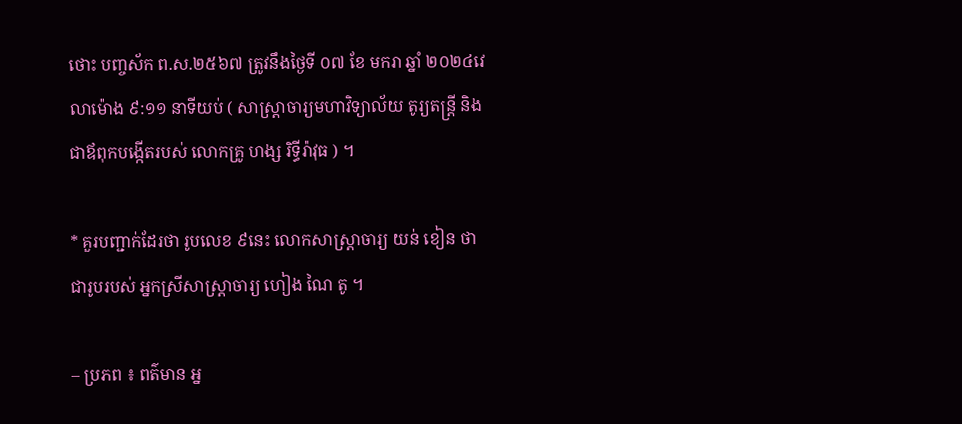ថោះ បញ្ចស័ក ព.ស.២៥៦៧ ត្រូវនឹងថ្ងៃទី ០៧ ខែ មករា ឆ្នាំ ២០២៤វេលាម៉ោង ៩:១១ នាទីយប់ ( សាស្ត្រាចារ្យមហាវិទ្យាល័យ តូរ្យតន្ត្រី និងជាឪពុកបង្កើតរបស់ លោកគ្រូ ហង្ស រិទ្ធីរ៉ាវុធ ) ។

* គួរបញ្ជាក់ដែរថា រូបលេខ ៩នេះ លោកសាស្ត្រាចារ្យ យន់ ខៀន ថា ជារូបរបស់ អ្នកស្រីសាស្ត្រាចារ្យ ហៀង ណៃ តូ ។

– ប្រភព ៖ ពត៌មាន អ្ន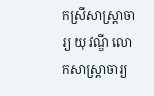កស្រីសាស្ត្រាចារ្យ យុ វណ្ឌី លោកសាស្ត្រាចារ្យ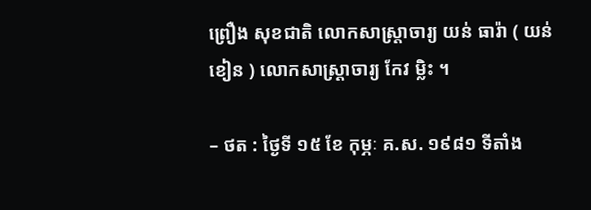ព្រឿង សុខជាតិ លោកសាស្រ្តាចារ្យ យន់ ធារ៉ា ( យន់ ខៀន ) លោកសាស្រ្តាចារ្យ កែវ ម្លិះ ។

– ថត : ថ្ងៃទី ១៥ ខែ កុម្ភៈ គ.ស. ១៩៨១ ទីតាំង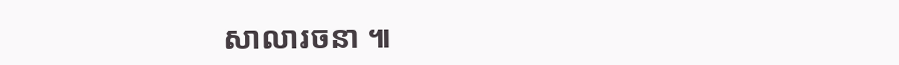សាលារចនា ៕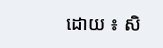ដោយ ៖ សិ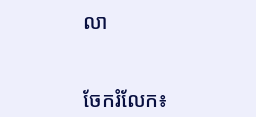លា


ចែករំលែក៖